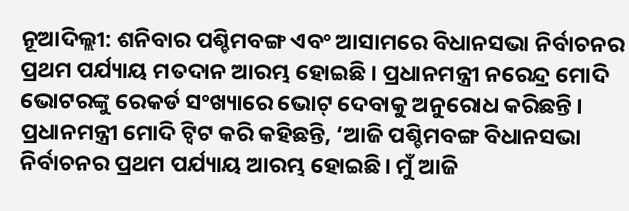ନୂଆଦିଲ୍ଲୀ: ଶନିବାର ପଶ୍ଚିମବଙ୍ଗ ଏବଂ ଆସାମରେ ବିଧାନସଭା ନିର୍ବାଚନର ପ୍ରଥମ ପର୍ଯ୍ୟାୟ ମତଦାନ ଆରମ୍ଭ ହୋଇଛି । ପ୍ରଧାନମନ୍ତ୍ରୀ ନରେନ୍ଦ୍ର ମୋଦି ଭୋଟରଙ୍କୁ ରେକର୍ଡ ସଂଖ୍ୟାରେ ଭୋଟ୍ ଦେବାକୁ ଅନୁରୋଧ କରିଛନ୍ତି । ପ୍ରଧାନମନ୍ତ୍ରୀ ମୋଦି ଟ୍ବିଟ କରି କହିଛନ୍ତି, ‘ଆଜି ପଶ୍ଚିମବଙ୍ଗ ବିଧାନସଭା ନିର୍ବାଚନର ପ୍ରଥମ ପର୍ଯ୍ୟାୟ ଆରମ୍ଭ ହୋଇଛି। ମୁଁ ଆଜି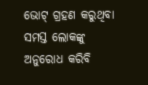ଭୋଟ୍ ଗ୍ରହଣ କରୁଥିବା ସମସ୍ତ ଲୋକଙ୍କୁ ଅନୁରୋଧ କରିବି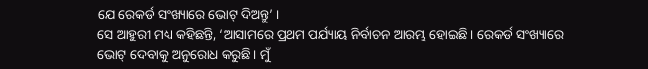ଯେ ରେକର୍ଡ ସଂଖ୍ୟାରେ ଭୋଟ୍ ଦିଅନ୍ତୁ’ ।
ସେ ଆହୁରୀ ମଧ୍ୟ କହିଛନ୍ତି, ‘ଆସାମରେ ପ୍ରଥମ ପର୍ଯ୍ୟାୟ ନିର୍ବାଚନ ଆରମ୍ଭ ହୋଇଛି। ରେକର୍ଡ ସଂଖ୍ୟାରେ ଭୋଟ୍ ଦେବାକୁ ଅନୁରୋଧ କରୁଛି। ମୁଁ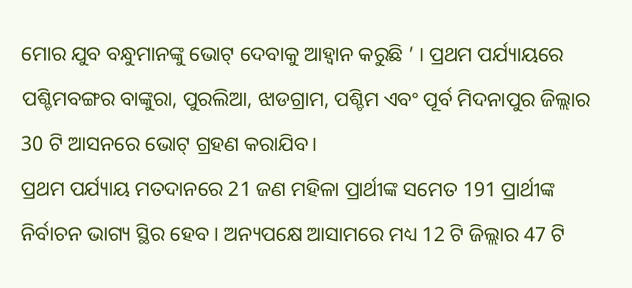ମୋର ଯୁବ ବନ୍ଧୁମାନଙ୍କୁ ଭୋଟ୍ ଦେବାକୁ ଆହ୍ବାନ କରୁଛି ’ । ପ୍ରଥମ ପର୍ଯ୍ୟାୟରେ ପଶ୍ଚିମବଙ୍ଗର ବାଙ୍କୁରା, ପୁରଲିଆ, ଝାଡଗ୍ରାମ, ପଶ୍ଚିମ ଏବଂ ପୂର୍ବ ମିଦନାପୁର ଜିଲ୍ଲାର 30 ଟି ଆସନରେ ଭୋଟ୍ ଗ୍ରହଣ କରାଯିବ।
ପ୍ରଥମ ପର୍ଯ୍ୟାୟ ମତଦାନରେ 21 ଜଣ ମହିଳା ପ୍ରାର୍ଥୀଙ୍କ ସମେତ 191 ପ୍ରାର୍ଥୀଙ୍କ ନିର୍ବାଚନ ଭାଗ୍ୟ ସ୍ଥିର ହେବ । ଅନ୍ୟପକ୍ଷେ ଆସାମରେ ମଧ୍ୟ 12 ଟି ଜିଲ୍ଲାର 47 ଟି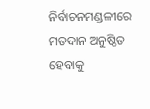ନିର୍ବାଚନମଣ୍ଡଳୀରେ ମତଦାନ ଅନୁଷ୍ଠିତ ହେବାକୁ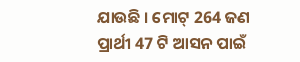ଯାଉଛି । ମୋଟ୍ 264 ଜଣ ପ୍ରାର୍ଥୀ 47 ଟି ଆସନ ପାଇଁ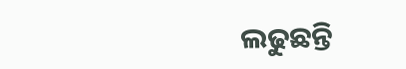ଲଢୁଛନ୍ତି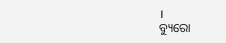।
ବ୍ୟୁରୋ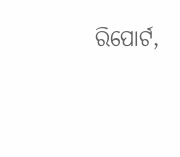ରିପୋର୍ଟ,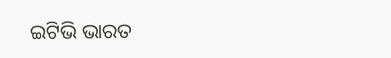ଇଟିଭି ଭାରତ